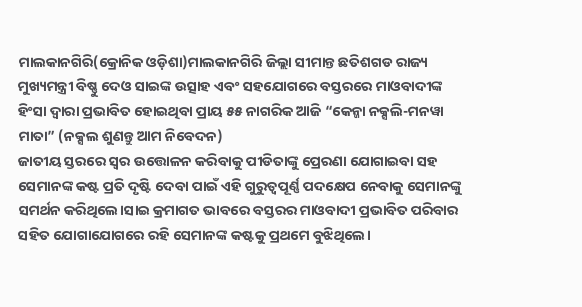ମାଲକାନଗିରି(କ୍ରୋନିକ ଓଡ଼ିଶା)ମାଲକାନଗିରି ଜିଲ୍ଲା ସୀମାନ୍ତ ଛତିଶଗଡ ରାଜ୍ୟ ମୁଖ୍ୟମନ୍ତ୍ରୀ ବିଷ୍ଣୁ ଦେଓ ସାଇଙ୍କ ଉତ୍ସାହ ଏବଂ ସହଯୋଗରେ ବସ୍ତରରେ ମାଓବାଦୀଙ୍କ ହିଂସା ଦ୍ୱାରା ପ୍ରଭାବିତ ହୋଇଥିବା ପ୍ରାୟ ୫୫ ନାଗରିକ ଆଜି “କେନ୍ଜା ନକ୍ସଲି-ମନୱା ମାତା” (ନକ୍ସଲ ଶୁଣନ୍ତୁ ଆମ ନିବେଦନ)
ଜାତୀୟ ସ୍ତରରେ ସ୍ୱର ଉତ୍ତୋଳନ କରିବାକୁ ପୀଡିତାଙ୍କୁ ପ୍ରେରଣା ଯୋଗାଇବା ସହ ସେମାନଙ୍କ କଷ୍ଟ ପ୍ରତି ଦୃଷ୍ଟି ଦେବା ପାଇଁ ଏହି ଗୁରୁତ୍ୱପୂର୍ଣ୍ଣ ପଦକ୍ଷେପ ନେବାକୁ ସେମାନଙ୍କୁ ସମର୍ଥନ କରିଥିଲେ।ସାଇ କ୍ରମାଗତ ଭାବରେ ବସ୍ତରର ମାଓବାଦୀ ପ୍ରଭାବିତ ପରିବାର ସହିତ ଯୋଗାଯୋଗରେ ରହି ସେମାନଙ୍କ କଷ୍ଟକୁ ପ୍ରଥମେ ବୁଝିଥିଲେ।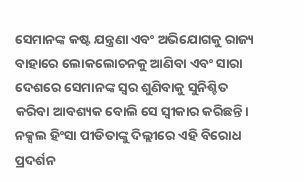ସେମାନଙ୍କ କଷ୍ଟ ଯନ୍ତ୍ରଣା ଏବଂ ଅଭିଯୋଗକୁ ରାଜ୍ୟ ବାହାରେ ଲୋକଲୋଚନକୁ ଆଣିବା ଏବଂ ସାରା ଦେଶରେ ସେମାନଙ୍କ ସ୍ୱର ଶୁଣିବାକୁ ସୁନିଶ୍ଚିତ କରିବା ଆବଶ୍ୟକ ବୋଲି ସେ ସ୍ୱୀକାର କରିଛନ୍ତି। ନକ୍ସଲ ହିଂସା ପୀଡିତାଙ୍କୁ ଦିଲ୍ଲୀରେ ଏହି ବିରୋଧ ପ୍ରଦର୍ଶନ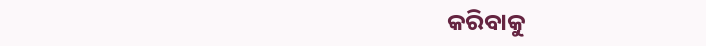କରିବାକୁ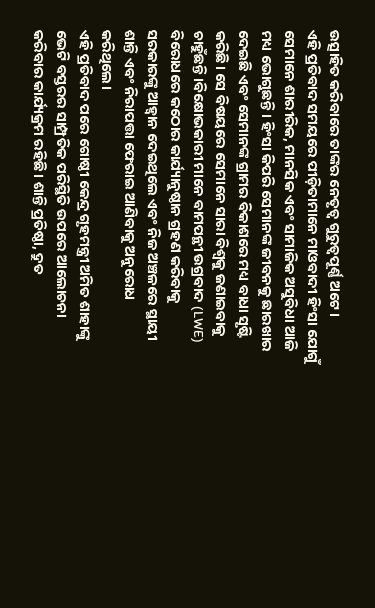ଉତ୍ସାହିତ କରିବାରେ ତାଙ୍କର ନେତୃତ୍ୱ ଗୁରୁତ୍ୱପୂର୍ଣ୍ଣ ଅଟେ।
ଏହି ପ୍ରତିବାଦ ସମୟରେ ପୀଡ଼ିତାମାନେ ମାଓବାଦୀ ହିଂସା ଯୋଗୁଁ ସେମାନେ ଶାରୀରିକ, ମାନସିକ ଏବଂ ସାମାଜିକ ଅସୁବିଧା ଆଜି ମଧ୍ୟ ଭୋଗୁଛନ୍ତି। ହିଂସା କିପରି ସେମାନଙ୍କ ଜୀବନକୁ ଛାରଖାର ଦେଇଛି ଏବଂ ସେମାନଙ୍କ ଗ୍ରାମର ବିକାଶରେ ମଧ୍ୟ ବାଧା ସୃଷ୍ଟି କରିଛି। ସେ ବିଷୟରେ ସେମାନେ ସାରା ବିଶ୍ବକୁ ଜଣାଇବାକୁ ଚାହୁଁଛନ୍ତି।ବିକ୍ଷୋଭକାରୀ ମାନେ ବାମପନ୍ଥୀ ଉଗ୍ରବାଦ (LWE) ବିରୋଧରେ କଠୋର କାର୍ଯ୍ୟାନୁଷ୍ଠାନ ଗ୍ରହଣ କରିବାକୁ ସରକାରଙ୍କୁ ଆହ୍ବାନ ଦେଇଥିଲେ ଏବଂ ନିଜ ଅଞ୍ଚଳରେ ସ୍ଥାୟୀ ଶାନ୍ତି ଏବଂ ନିରାପତ୍ତା ଫେରାଇ ଆଣିବାକୁ ଅନୁରୋଧ କରିଥିଲେ।
ଏହି ପ୍ରତିବାଦ ପରେ ଗୋଷ୍ଠୀ କେନ୍ଦ୍ର ଗୃହମନ୍ତ୍ରୀ ଅମିତ ଶାହାଙ୍କୁ ଭେଟି ବସ୍ତରର ସାମ୍ପ୍ରତିକ ପରିସ୍ଥିତି ଉପରେ ଆଲୋଚନା କରିବାର କାର୍ଯ୍ୟକ୍ରମ ରହିଛି। ଶାନ୍ତି ପ୍ରତିଷ୍ଠା, ଦ୍ରୁତ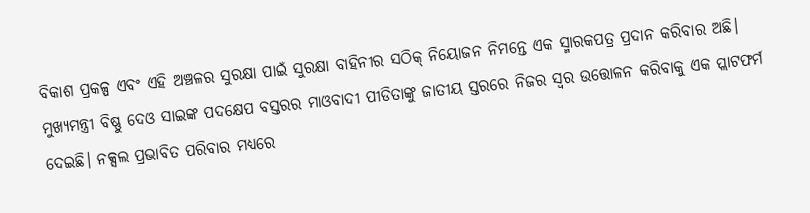ବିକାଶ ପ୍ରକଳ୍ପ ଏବଂ ଏହି ଅଞ୍ଚଳର ସୁରକ୍ଷା ପାଇଁ ସୁରକ୍ଷା ବାହିନୀର ସଠିକ୍ ନିୟୋଜନ ନିମନ୍ତେ ଏକ ସ୍ମାରକପତ୍ର ପ୍ରଦାନ କରିବାର ଅଛି।
ମୁଖ୍ୟମନ୍ତ୍ରୀ ବିଷ୍ଣୁ ଦେଓ ସାଇଙ୍କ ପଦକ୍ଷେପ ବସ୍ତରର ମାଓବାଦୀ ପୀଡିତାଙ୍କୁ ଜାତୀୟ ସ୍ତରରେ ନିଜର ସ୍ୱର ଉତ୍ତୋଳନ କରିବାକୁ ଏକ ପ୍ଲାଟଫର୍ମ ଦେଇଛି। ନକ୍ସଲ ପ୍ରଭାବିତ ପରିବାର ମଧ୍ୟରେ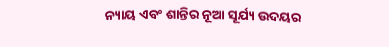ନ୍ୟାୟ ଏବଂ ଶାନ୍ତିର ନୂଆ ସୂର୍ଯ୍ୟ ଉଦୟର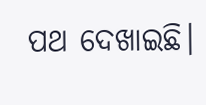ପଥ ଦେଖାଇଛି।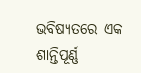ଭବିଷ୍ୟତରେ ଏକ ଶାନ୍ତିପୂର୍ଣ୍ଣ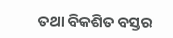ତଥା ବିକଶିତ ବସ୍ତର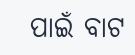ପାଇଁ ବାଟ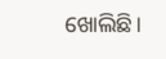ଖୋଲିଛି।